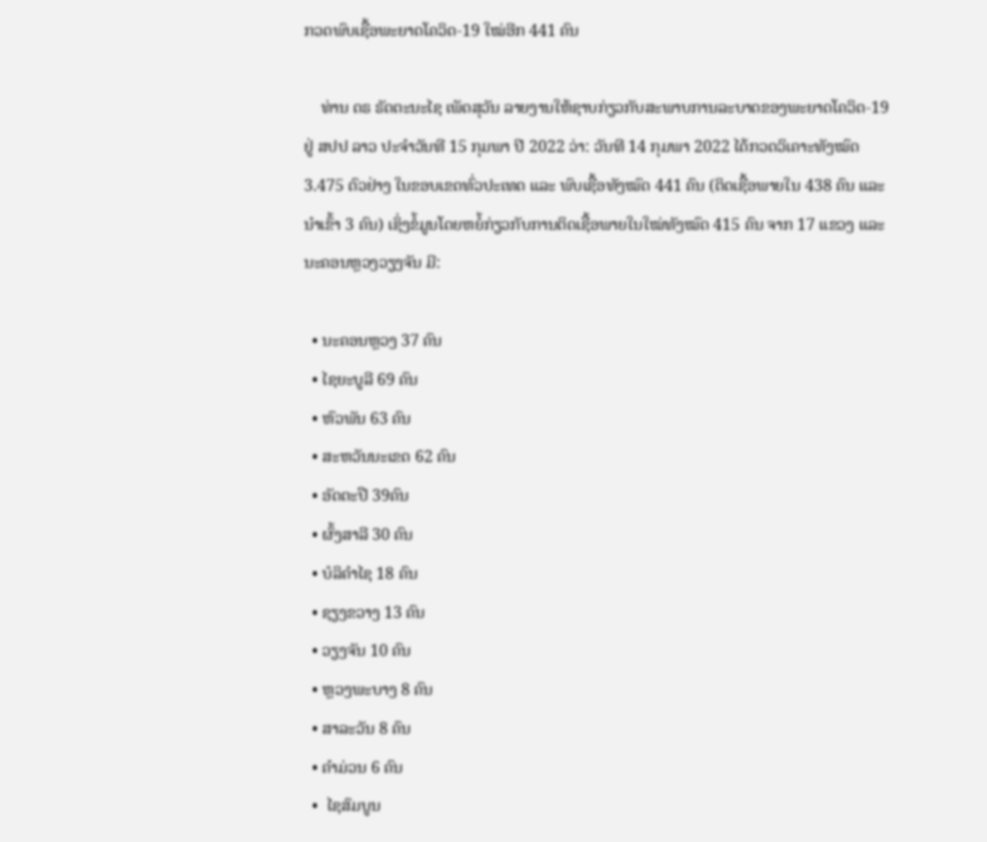ກວດພົບເຊື້ອພະຍາດໂຄວິດ-19 ໃໝ່ອີກ 441 ຄົນ

    ທ່ານ ດຣ ຣັດຕະນະໄຊ ເພັດສຸວັນ ລາຍງານໃຫ້ຊາບກ່ຽວກັບສະພາບການລະບາດຂອງພະຍາດໂຄວິດ-19 ຢູ່ ສປປ ລາວ ປະຈໍາວັນທີ 15 ກຸມພາ ປີ 2022 ວ່າ: ວັນທີ 14 ກຸມພາ 2022 ໄດ້ກວດວິເຄາະທັງໝົດ 3.475 ຕົວຢ່າງ ໃນຂອບເຂດທົ່ວປະເທດ ແລະ ພົບເຊື້ອທັງໝົດ 441 ຄົນ (ຕິດເຊື້ອພາຍໃນ 438 ຄົນ ແລະ ນໍາເຂົ້າ 3 ຄົນ) ເຊິ່ງຂໍ້ມູນໂດຍຫຍໍ້ກ່ຽວກັບການຕິດເຊື້ອພາຍໃນໃໝ່ທັງໝົດ 415 ຄົນ ຈາກ 17 ແຂວງ ແລະ ນະຄອນຫຼວງວຽງຈັນ ມີ:

  • ນະຄອນຫຼວງ 37 ຄົນ
  • ໄຊຍະບູລີ 69 ຄົນ
  • ຫົວພັນ 63 ຄົນ
  • ສະຫວັນນະເຂດ 62 ຄົນ
  • ອັດຕະປື 39ຄົນ
  • ຜົ້ງສາລີ 30 ຄົນ
  • ບໍລິຄໍາໄຊ 18 ຄົນ
  • ຊຽງຂວາງ 13 ຄົນ
  • ວຽງຈັນ 10 ຄົນ
  • ຫຼວງພະບາງ 8 ຄົນ
  • ສາລະວັນ 8 ຄົນ
  • ຄໍາມ່ວນ 6 ຄົນ
  •  ໄຊສົມບູນ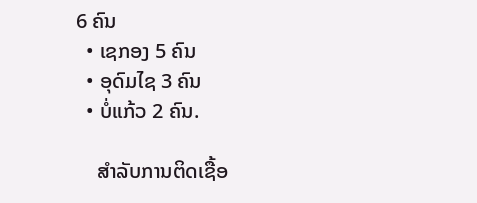6 ຄົນ
  • ເຊກອງ 5 ຄົນ
  • ອຸດົມໄຊ 3 ຄົນ
  • ບໍ່ແກ້ວ 2 ຄົນ.

    ສໍາລັບການຕິດເຊື້ອ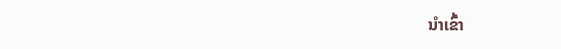ນໍາເຂົ້າ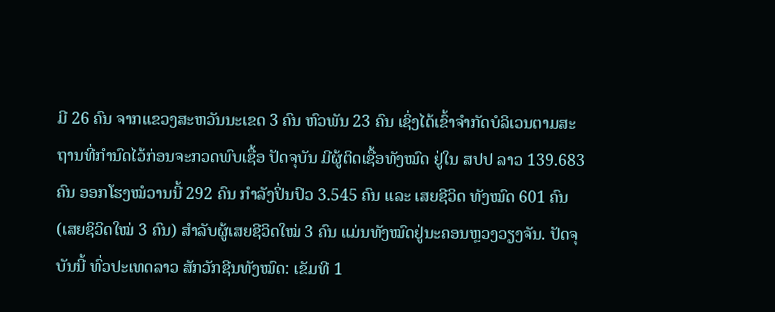ມີ 26 ຄົນ ຈາກແຂວງສະຫວັນນະເຂດ 3 ຄົນ ຫົວພັນ 23 ຄົນ ເຊິ່ງໄດ້ເຂົ້າຈຳກັດບໍລິເວນຕາມສະຖານທີ່ກຳນົດໄວ້ກ່ອນຈະກວດພົບເຊື້ອ ປັດຈຸບັນ ມີຜູ້ຕິດເຊື້ອທັງໝົດ ຢູ່ໃນ ສປປ ລາວ 139.683 ຄົນ ອອກໂຮງໝໍວານນີ້ 292 ຄົນ ກຳລັງປິ່ນປົວ 3.545 ຄົນ ແລະ ເສຍຊີວິດ ທັງໝົດ 601 ຄົນ (ເສຍຊິວິດໃໝ່ 3 ຄົນ) ສຳລັບຜູ້ເສຍຊີວິດໃໝ່ 3 ຄົນ ແມ່ນທັງໝົດຢູ່ນະຄອນຫຼວງວຽງຈັນ. ປັດຈຸບັນນີ້ ທົ່ວປະເທດລາວ ສັກວັກຊີນທັງໝົດ: ເຂັມທີ 1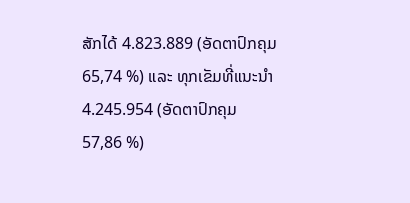ສັກໄດ້ 4.823.889 (ອັດຕາປົກຄຸມ 65,74 %) ແລະ ທຸກເຂັມທີ່ແນະນໍາ 4.245.954 (ອັດຕາປົກຄຸມ 57,86 %)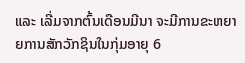ແລະ ເລີ່ມຈາກຕົ້ນເດືອນມີນາ ຈະມີການຂະຫຍາຍການສັກວັກຊິນໃນກຸ່ມອາຍຸ 6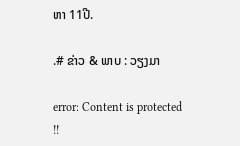ຫາ 11ປີ.

.# ຂ່າວ & ພາບ : ວຽງມາ

error: Content is protected !!